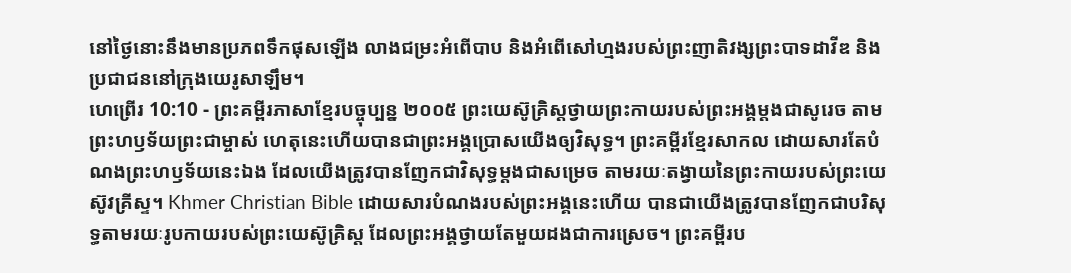នៅថ្ងៃនោះនឹងមានប្រភពទឹកផុសឡើង លាងជម្រះអំពើបាប និងអំពើសៅហ្មងរបស់ព្រះញាតិវង្សព្រះបាទដាវីឌ និងប្រជាជននៅក្រុងយេរូសាឡឹម។
ហេព្រើរ 10:10 - ព្រះគម្ពីរភាសាខ្មែរបច្ចុប្បន្ន ២០០៥ ព្រះយេស៊ូគ្រិស្តថ្វាយព្រះកាយរបស់ព្រះអង្គម្ដងជាសូរេច តាមព្រះហឫទ័យព្រះជាម្ចាស់ ហេតុនេះហើយបានជាព្រះអង្គប្រោសយើងឲ្យវិសុទ្ធ។ ព្រះគម្ពីរខ្មែរសាកល ដោយសារតែបំណងព្រះហឫទ័យនេះឯង ដែលយើងត្រូវបានញែកជាវិសុទ្ធម្ដងជាសម្រេច តាមរយៈតង្វាយនៃព្រះកាយរបស់ព្រះយេស៊ូវគ្រីស្ទ។ Khmer Christian Bible ដោយសារបំណងរបស់ព្រះអង្គនេះហើយ បានជាយើងត្រូវបានញែកជាបរិសុទ្ធតាមរយៈរូបកាយរបស់ព្រះយេស៊ូគ្រិស្ដ ដែលព្រះអង្គថ្វាយតែមួយដងជាការស្រេច។ ព្រះគម្ពីរប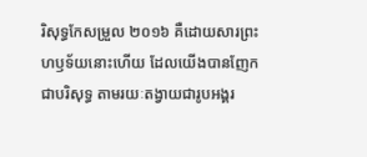រិសុទ្ធកែសម្រួល ២០១៦ គឺដោយសារព្រះហឫទ័យនោះហើយ ដែលយើងបានញែកជាបរិសុទ្ធ តាមរយៈតង្វាយជារូបអង្គរ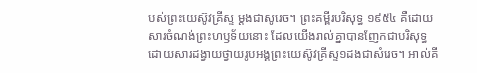បស់ព្រះយេស៊ូវគ្រីស្ទ ម្ដងជាសូរេច។ ព្រះគម្ពីរបរិសុទ្ធ ១៩៥៤ គឺដោយសារចំណង់ព្រះហឫទ័យនោះ ដែលយើងរាល់គ្នាបានញែកជាបរិសុទ្ធ ដោយសារដង្វាយថ្វាយរូបអង្គព្រះយេស៊ូវគ្រីស្ទ១ដងជាសំរេច។ អាល់គី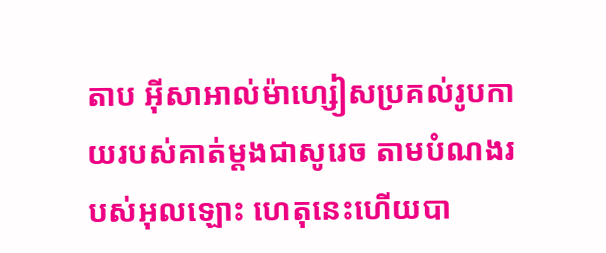តាប អ៊ីសាអាល់ម៉ាហ្សៀសប្រគល់រូបកាយរបស់គាត់ម្ដងជាសូរេច តាមបំណងរបស់អុលឡោះ ហេតុនេះហើយបា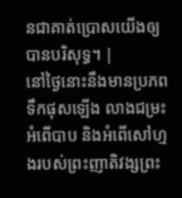នជាគាត់ប្រោសយើងឲ្យបានបរិសុទ្ធ។ |
នៅថ្ងៃនោះនឹងមានប្រភពទឹកផុសឡើង លាងជម្រះអំពើបាប និងអំពើសៅហ្មងរបស់ព្រះញាតិវង្សព្រះ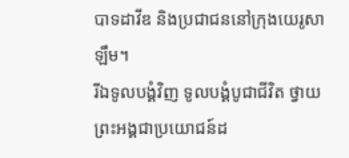បាទដាវីឌ និងប្រជាជននៅក្រុងយេរូសាឡឹម។
រីឯទូលបង្គំវិញ ទូលបង្គំបូជាជីវិត ថ្វាយព្រះអង្គជាប្រយោជន៍ដ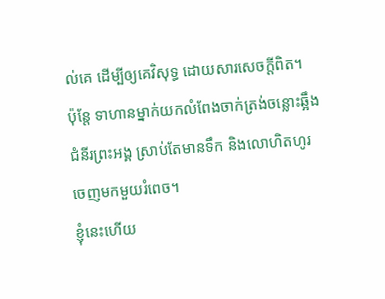ល់គេ ដើម្បីឲ្យគេវិសុទ្ធ ដោយសារសេចក្ដីពិត។
ប៉ុន្តែ ទាហានម្នាក់យកលំពែងចាក់ត្រង់ចន្លោះឆ្អឹងជំនីរព្រះអង្គ ស្រាប់តែមានទឹក និងលោហិតហូរចេញមកមួយរំពេច។
ខ្ញុំនេះហើយ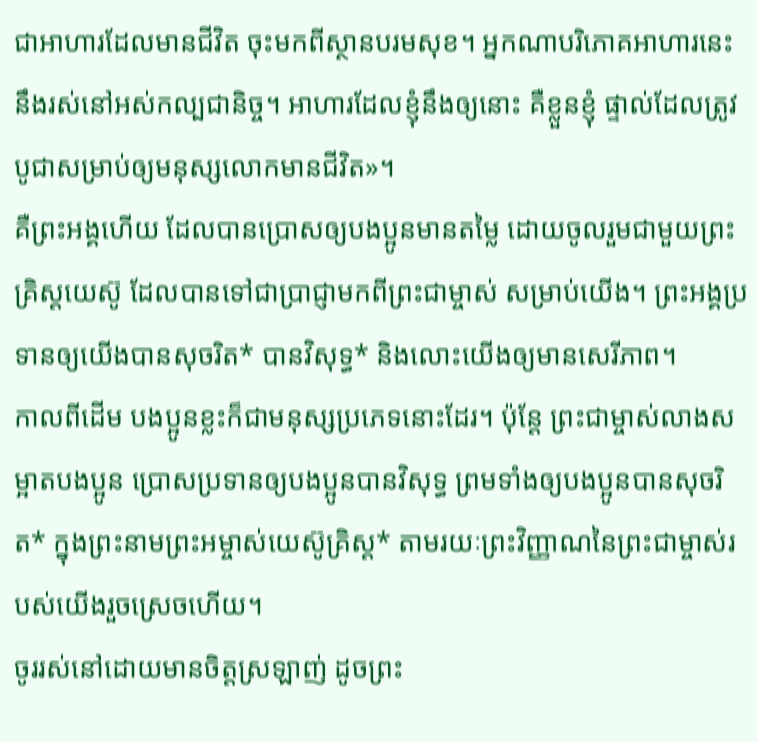ជាអាហារដែលមានជីវិត ចុះមកពីស្ថានបរមសុខ។ អ្នកណាបរិភោគអាហារនេះ នឹងរស់នៅអស់កល្បជានិច្ច។ អាហារដែលខ្ញុំនឹងឲ្យនោះ គឺខ្លួនខ្ញុំ ផ្ទាល់ដែលត្រូវបូជាសម្រាប់ឲ្យមនុស្សលោកមានជីវិត»។
គឺព្រះអង្គហើយ ដែលបានប្រោសឲ្យបងប្អូនមានតម្លៃ ដោយចូលរួមជាមួយព្រះគ្រិស្តយេស៊ូ ដែលបានទៅជាប្រាជ្ញាមកពីព្រះជាម្ចាស់ សម្រាប់យើង។ ព្រះអង្គប្រទានឲ្យយើងបានសុចរិត* បានវិសុទ្ធ* និងលោះយើងឲ្យមានសេរីភាព។
កាលពីដើម បងប្អូនខ្លះក៏ជាមនុស្សប្រភេទនោះដែរ។ ប៉ុន្តែ ព្រះជាម្ចាស់លាងសម្អាតបងប្អូន ប្រោសប្រទានឲ្យបងប្អូនបានវិសុទ្ធ ព្រមទាំងឲ្យបងប្អូនបានសុចរិត* ក្នុងព្រះនាមព្រះអម្ចាស់យេស៊ូគ្រិស្ត* តាមរយៈព្រះវិញ្ញាណនៃព្រះជាម្ចាស់របស់យើងរួចស្រេចហើយ។
ចូររស់នៅដោយមានចិត្តស្រឡាញ់ ដូចព្រះ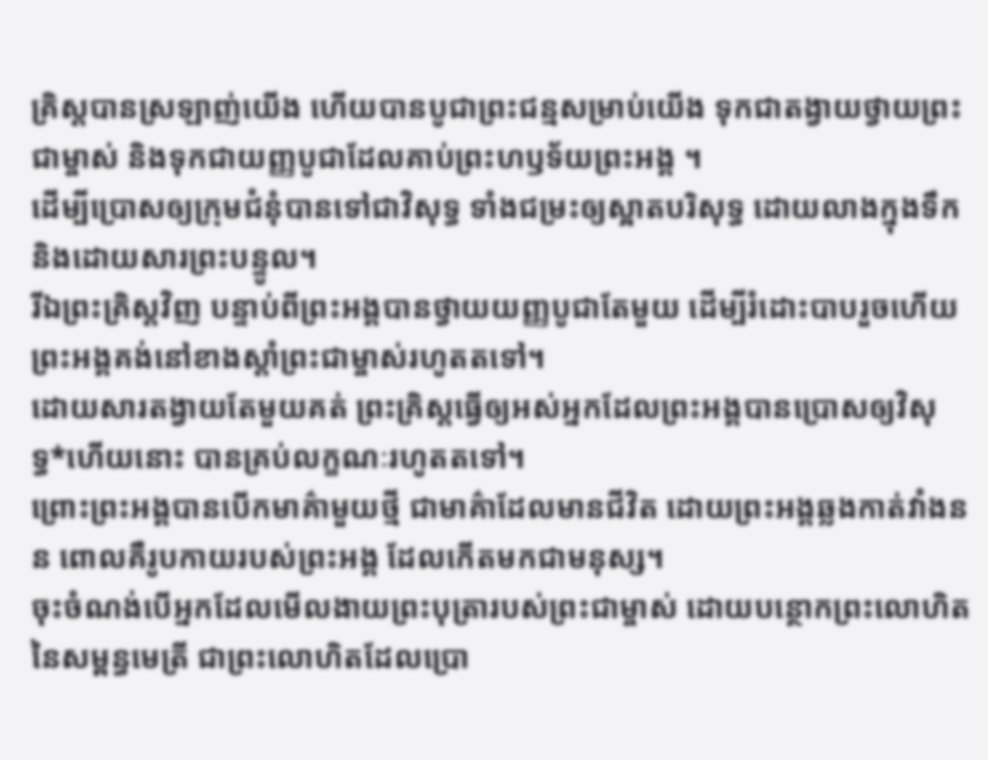គ្រិស្តបានស្រឡាញ់យើង ហើយបានបូជាព្រះជន្មសម្រាប់យើង ទុកជាតង្វាយថ្វាយព្រះជាម្ចាស់ និងទុកជាយញ្ញបូជាដែលគាប់ព្រះហឫទ័យព្រះអង្គ ។
ដើម្បីប្រោសឲ្យក្រុមជំនុំបានទៅជាវិសុទ្ធ ទាំងជម្រះឲ្យស្អាតបរិសុទ្ធ ដោយលាងក្នុងទឹក និងដោយសារព្រះបន្ទូល។
រីឯព្រះគ្រិស្តវិញ បន្ទាប់ពីព្រះអង្គបានថ្វាយយញ្ញបូជាតែមួយ ដើម្បីរំដោះបាបរួចហើយ ព្រះអង្គគង់នៅខាងស្ដាំព្រះជាម្ចាស់រហូតតទៅ។
ដោយសារតង្វាយតែមួយគត់ ព្រះគ្រិស្តធ្វើឲ្យអស់អ្នកដែលព្រះអង្គបានប្រោសឲ្យវិសុទ្ធ*ហើយនោះ បានគ្រប់លក្ខណៈរហូតតទៅ។
ព្រោះព្រះអង្គបានបើកមាគ៌ាមួយថ្មី ជាមាគ៌ាដែលមានជីវិត ដោយព្រះអង្គឆ្លងកាត់វាំងនន ពោលគឺរូបកាយរបស់ព្រះអង្គ ដែលកើតមកជាមនុស្ស។
ចុះចំណង់បើអ្នកដែលមើលងាយព្រះបុត្រារបស់ព្រះជាម្ចាស់ ដោយបន្ថោកព្រះលោហិតនៃសម្ពន្ធមេត្រី ជាព្រះលោហិតដែលប្រោ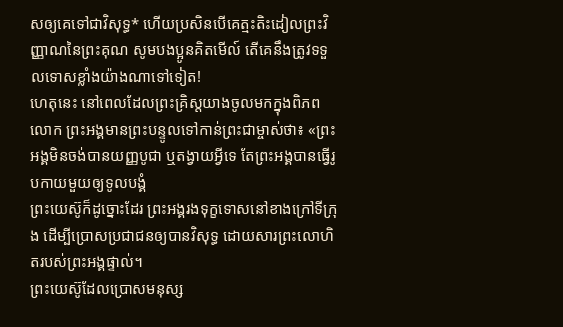សឲ្យគេទៅជាវិសុទ្ធ* ហើយប្រសិនបើគេត្មះតិះដៀលព្រះវិញ្ញាណនៃព្រះគុណ សូមបងប្អូនគិតមើល៍ តើគេនឹងត្រូវទទួលទោសខ្លាំងយ៉ាងណាទៅទៀត!
ហេតុនេះ នៅពេលដែលព្រះគ្រិស្តយាងចូលមកក្នុងពិភពលោក ព្រះអង្គមានព្រះបន្ទូលទៅកាន់ព្រះជាម្ចាស់ថា៖ «ព្រះអង្គមិនចង់បានយញ្ញបូជា ឬតង្វាយអ្វីទេ តែព្រះអង្គបានធ្វើរូបកាយមួយឲ្យទូលបង្គំ
ព្រះយេស៊ូក៏ដូច្នោះដែរ ព្រះអង្គរងទុក្ខទោសនៅខាងក្រៅទីក្រុង ដើម្បីប្រោសប្រជាជនឲ្យបានវិសុទ្ធ ដោយសារព្រះលោហិតរបស់ព្រះអង្គផ្ទាល់។
ព្រះយេស៊ូដែលប្រោសមនុស្ស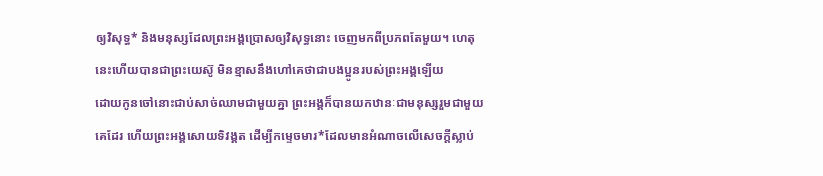ឲ្យវិសុទ្ធ* និងមនុស្សដែលព្រះអង្គប្រោសឲ្យវិសុទ្ធនោះ ចេញមកពីប្រភពតែមួយ។ ហេតុនេះហើយបានជាព្រះយេស៊ូ មិនខ្មាសនឹងហៅគេថាជាបងប្អូនរបស់ព្រះអង្គឡើយ
ដោយកូនចៅនោះជាប់សាច់ឈាមជាមួយគ្នា ព្រះអង្គក៏បានយកឋានៈជាមនុស្សរួមជាមួយគេដែរ ហើយព្រះអង្គសោយទិវង្គត ដើម្បីកម្ទេចមារ*ដែលមានអំណាចលើសេចក្ដីស្លាប់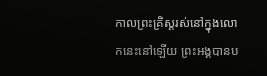កាលព្រះគ្រិស្តរស់នៅក្នុងលោកនេះនៅឡើយ ព្រះអង្គបានប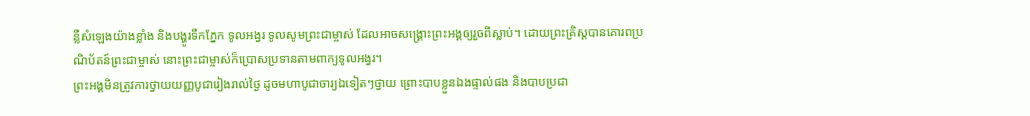ន្លឺសំឡេងយ៉ាងខ្លាំង និងបង្ហូរទឹកភ្នែក ទូលអង្វរ ទូលសូមព្រះជាម្ចាស់ ដែលអាចសង្គ្រោះព្រះអង្គឲ្យរួចពីស្លាប់។ ដោយព្រះគ្រិស្តបានគោរពប្រណិប័តន៍ព្រះជាម្ចាស់ នោះព្រះជាម្ចាស់ក៏ប្រោសប្រទានតាមពាក្យទូលអង្វរ។
ព្រះអង្គមិនត្រូវការថ្វាយយញ្ញបូជារៀងរាល់ថ្ងៃ ដូចមហាបូជាចារ្យឯទៀតៗថ្វាយ ព្រោះបាបខ្លួនឯងផ្ទាល់ផង និងបាបប្រជា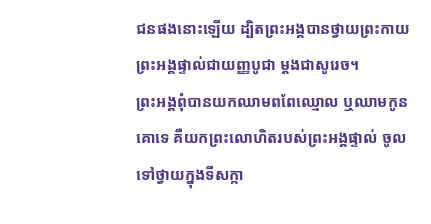ជនផងនោះឡើយ ដ្បិតព្រះអង្គបានថ្វាយព្រះកាយព្រះអង្គផ្ទាល់ជាយញ្ញបូជា ម្ដងជាសូរេច។
ព្រះអង្គពុំបានយកឈាមពពែឈ្មោល ឬឈាមកូនគោទេ គឺយកព្រះលោហិតរបស់ព្រះអង្គផ្ទាល់ ចូលទៅថ្វាយក្នុងទីសក្កា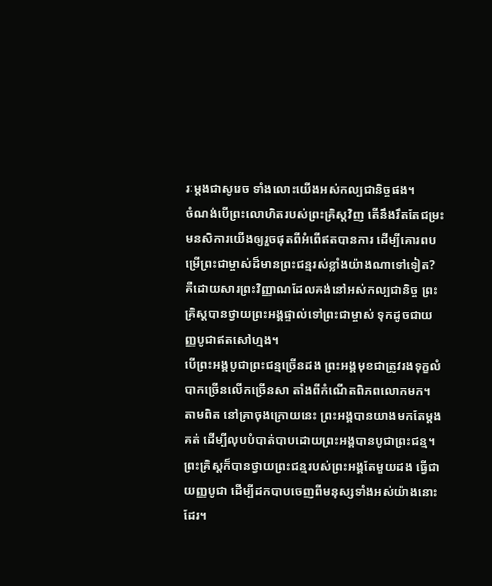រៈម្ដងជាសូរេច ទាំងលោះយើងអស់កល្បជានិច្ចផង។
ចំណង់បើព្រះលោហិតរបស់ព្រះគ្រិស្តវិញ តើនឹងរឹតតែជម្រះមនសិការយើងឲ្យរួចផុតពីអំពើឥតបានការ ដើម្បីគោរពបម្រើព្រះជាម្ចាស់ដ៏មានព្រះជន្មរស់ខ្លាំងយ៉ាងណាទៅទៀត? គឺដោយសារព្រះវិញ្ញាណដែលគង់នៅអស់កល្បជានិច្ច ព្រះគ្រិស្តបានថ្វាយព្រះអង្គផ្ទាល់ទៅព្រះជាម្ចាស់ ទុកដូចជាយញ្ញបូជាឥតសៅហ្មង។
បើព្រះអង្គបូជាព្រះជន្មច្រើនដង ព្រះអង្គមុខជាត្រូវរងទុក្ខលំបាកច្រើនលើកច្រើនសា តាំងពីកំណើតពិភពលោកមក។ តាមពិត នៅគ្រាចុងក្រោយនេះ ព្រះអង្គបានយាងមកតែម្ដងគត់ ដើម្បីលុបបំបាត់បាបដោយព្រះអង្គបានបូជាព្រះជន្ម។
ព្រះគ្រិស្តក៏បានថ្វាយព្រះជន្មរបស់ព្រះអង្គតែមួយដង ធ្វើជាយញ្ញបូជា ដើម្បីដកបាបចេញពីមនុស្សទាំងអស់យ៉ាងនោះដែរ។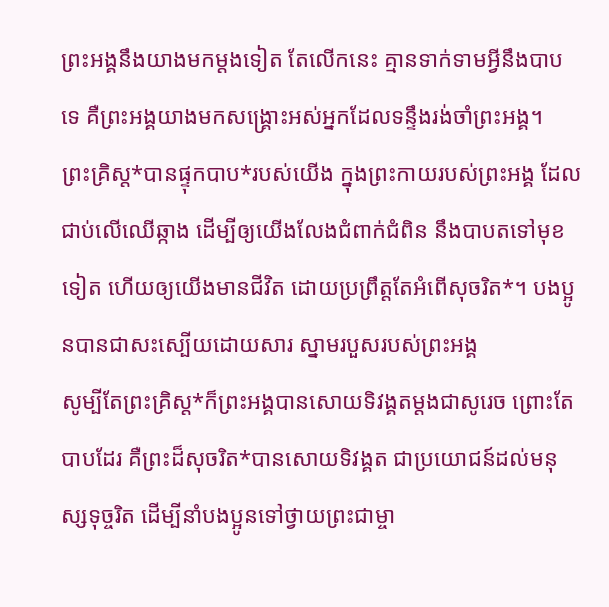ព្រះអង្គនឹងយាងមកម្ដងទៀត តែលើកនេះ គ្មានទាក់ទាមអ្វីនឹងបាបទេ គឺព្រះអង្គយាងមកសង្គ្រោះអស់អ្នកដែលទន្ទឹងរង់ចាំព្រះអង្គ។
ព្រះគ្រិស្ត*បានផ្ទុកបាប*របស់យើង ក្នុងព្រះកាយរបស់ព្រះអង្គ ដែលជាប់លើឈើឆ្កាង ដើម្បីឲ្យយើងលែងជំពាក់ជំពិន នឹងបាបតទៅមុខទៀត ហើយឲ្យយើងមានជីវិត ដោយប្រព្រឹត្តតែអំពើសុចរិត*។ បងប្អូនបានជាសះស្បើយដោយសារ ស្នាមរបួសរបស់ព្រះអង្គ
សូម្បីតែព្រះគ្រិស្ត*ក៏ព្រះអង្គបានសោយទិវង្គតម្ដងជាសូរេច ព្រោះតែបាបដែរ គឺព្រះដ៏សុចរិត*បានសោយទិវង្គត ជាប្រយោជន៍ដល់មនុស្សទុច្ចរិត ដើម្បីនាំបងប្អូនទៅថ្វាយព្រះជាម្ចា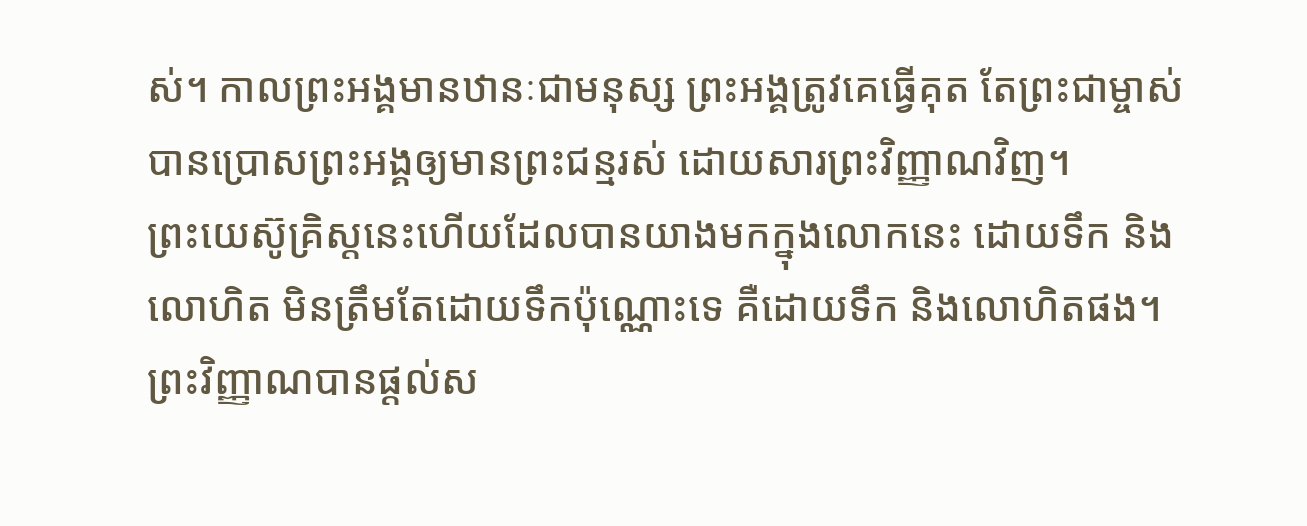ស់។ កាលព្រះអង្គមានឋានៈជាមនុស្ស ព្រះអង្គត្រូវគេធ្វើគុត តែព្រះជាម្ចាស់បានប្រោសព្រះអង្គឲ្យមានព្រះជន្មរស់ ដោយសារព្រះវិញ្ញាណវិញ។
ព្រះយេស៊ូគ្រិស្តនេះហើយដែលបានយាងមកក្នុងលោកនេះ ដោយទឹក និងលោហិត មិនត្រឹមតែដោយទឹកប៉ុណ្ណោះទេ គឺដោយទឹក និងលោហិតផង។ ព្រះវិញ្ញាណបានផ្ដល់ស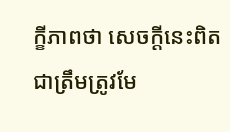ក្ខីភាពថា សេចក្ដីនេះពិតជាត្រឹមត្រូវមែ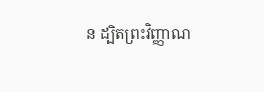ន ដ្បិតព្រះវិញ្ញាណ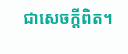ជាសេចក្ដីពិត។